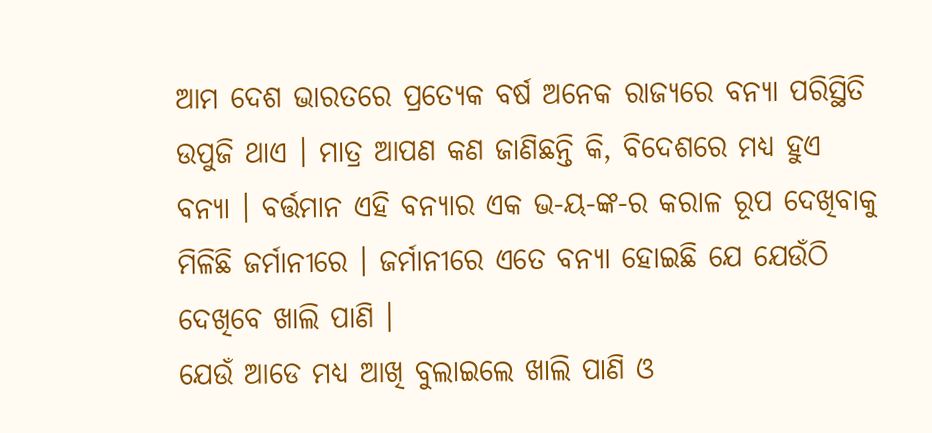ଆମ ଦେଶ ଭାରତରେ ପ୍ରତ୍ଯେକ ବର୍ଷ ଅନେକ ରାଜ୍ୟରେ ବନ୍ୟା ପରିସ୍ଥିତି ଉପୁଜି ଥାଏ । ମାତ୍ର ଆପଣ କଣ ଜାଣିଛନ୍ତି କି, ବିଦେଶରେ ମଧ୍ୟ ହୁଏ ବନ୍ୟା । ବର୍ତ୍ତମାନ ଏହି ବନ୍ୟାର ଏକ ଭ-ୟ-ଙ୍କ-ର କରାଳ ରୂପ ଦେଖିବାକୁ ମିଳିଛି ଜର୍ମାନୀରେ । ଜର୍ମାନୀରେ ଏତେ ବନ୍ୟା ହୋଇଛି ଯେ ଯେଉଁଠି ଦେଖିବେ ଖାଲି ପାଣି ।
ଯେଉଁ ଆଡେ ମଧ୍ୟ ଆଖି ବୁଲାଇଲେ ଖାଲି ପାଣି ଓ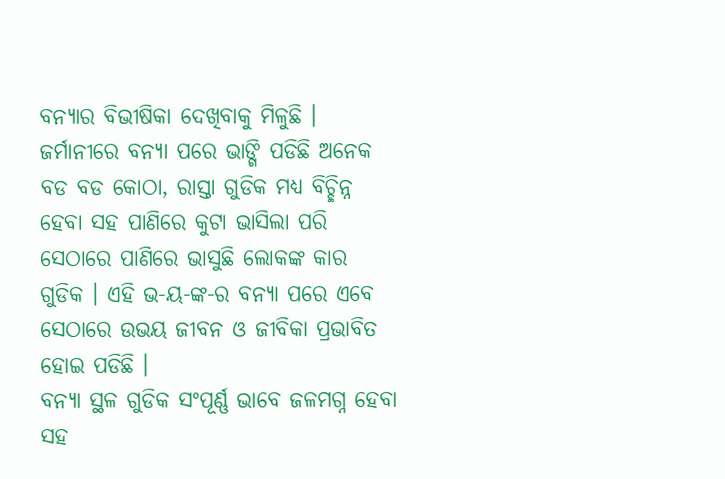ବନ୍ୟାର ବିଭୀଷିକା ଦେଖିବାକୁ ମିଳୁଛି । ଜର୍ମାନୀରେ ବନ୍ୟା ପରେ ଭାଙ୍ଗି ପଡିଛି ଅନେକ ବଡ ବଡ କୋଠା, ରାସ୍ତା ଗୁଡିକ ମଧ୍ୟ ବିଚ୍ଛିନ୍ନ ହେବା ସହ ପାଣିରେ କୁଟା ଭାସିଲା ପରି ସେଠାରେ ପାଣିରେ ଭାସୁଛି ଲୋକଙ୍କ କାର ଗୁଡିକ । ଏହି ଭ-ୟ-ଙ୍କ-ର ବନ୍ୟା ପରେ ଏବେ ସେଠାରେ ଉଭୟ ଜୀବନ ଓ ଜୀବିକା ପ୍ରଭାବିତ ହୋଇ ପଡିଛି ।
ବନ୍ୟା ସ୍ଥଳ ଗୁଡିକ ସଂପୂର୍ଣ୍ଣ ଭାବେ ଜଳମଗ୍ନ ହେବା ସହ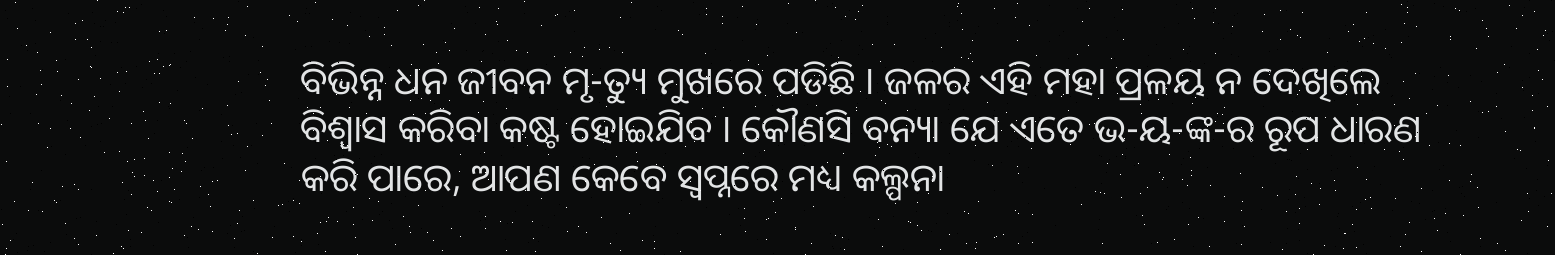ବିଭିନ୍ନ ଧନ ଜୀବନ ମୃ-ତ୍ୟୁ ମୁଖରେ ପଡିଛି । ଜଳର ଏହି ମହା ପ୍ରଳୟ ନ ଦେଖିଲେ ବିଶ୍ବାସ କରିବା କଷ୍ଟ ହୋଇଯିବ । କୌଣସି ବନ୍ୟା ଯେ ଏତେ ଭ-ୟ-ଙ୍କ-ର ରୂପ ଧାରଣ କରି ପାରେ, ଆପଣ କେବେ ସ୍ଵପ୍ନରେ ମଧ୍ୟ କଲ୍ପନା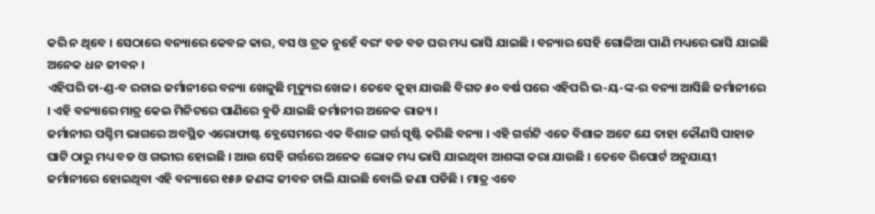କରି ନ ଥିବେ । ସେଠାରେ ବନ୍ୟାରେ କେବଳ କାର, ବସ ଓ ଟ୍ରକ ନୁହେଁ ବରଂ ବଡ ବଡ ଘର ମଧ୍ୟ ଭାସି ଯାଇଛି । ବନ୍ୟାର ସେହି ଗୋଳିଆ ପାଣି ମଧ୍ୟରେ ଭାସି ଯାଇଛି ଅନେକ ଧନ ଜୀବନ ।
ଏହିପରି ତା-ଣ୍ଡ-ବ ରଚାଇ ଜର୍ମାନୀରେ ବନ୍ୟା ଖେଳୁଛି ମୃତ୍ୟୁର ଖେଳ । ତେବେ କୁହା ଯାଉଛି ବିଗତ ୫୦ ବର୍ଷ ପରେ ଏହିପରି ଭ-ୟ-ଙ୍କ-ର ବନ୍ୟା ଆସିଛି ଜର୍ମାନୀରେ । ଏହି ବନ୍ୟାରେ ମାତ୍ର କେଇ ମିନିଟରେ ପାଣିରେ ବୁଡି ଯାଇଛି ଜର୍ମାନୀର ଅନେକ ରାଜ୍ୟ ।
ଜର୍ମାନୀର ପଶ୍ଚିମ ଭାଗରେ ଅବସ୍ଥିତ ଏରୋଫାଷ୍ଟ ବ୍ଲେସେମରେ ଏକ ବିଶାଳ ଗର୍ତ୍ତ ସୃଷ୍ଟି କରିଛି ବନ୍ୟା । ଏହି ଗର୍ତ୍ତଟି ଏତେ ବିଶାଳ ଅଟେ ଯେ ତାହା କୌଣସି ପାହାଡ ଘାଟି ଠାରୁ ମଧ୍ୟ ବଡ ଓ ଗଭୀର ହୋଇଛି । ଆଉ ସେହି ଗର୍ତ୍ତରେ ଅନେକ ଲୋକ ମଧ୍ୟ ଭାସି ଯାଇଥିବା ଆଶଙ୍କା କରା ଯାଉଛି । ତେବେ ରିପୋର୍ଟ ଅନୁଯାୟୀ ଜର୍ମାନୀରେ ହୋଇଥିବା ଏହି ବନ୍ୟାରେ ୧୫୬ ଜଣଙ୍କ ଜୀବନ ଚାଲି ଯାଇଛି ବୋଲି ଜଣା ପଡିଛି । ମାତ୍ର ଏବେ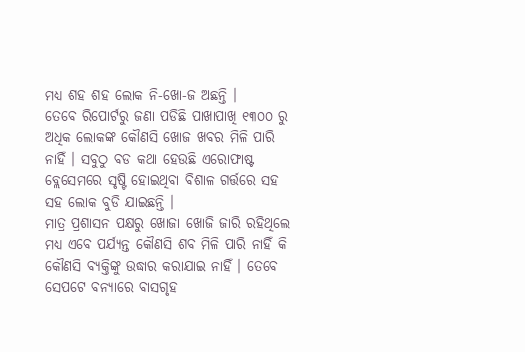ମଧ୍ୟ ଶହ ଶହ ଲୋକ ନି-ଖୋ-ଜ ଅଛନ୍ତି ।
ତେବେ ରିପୋର୍ଟରୁ ଜଣା ପଡିଛି ପାଖାପାଖି ୧୩୦୦ ରୁ ଅଧିକ ଲୋକଙ୍କ କୌଣସି ଖୋଜ ଖବର ମିଳି ପାରି ନାହିଁ । ସବୁଠୁ ବଡ କଥା ହେଉଛି ଏରୋଫାଷ୍ଟ ବ୍ଲେସେମରେ ସୃଷ୍ଟି ହୋଇଥିବା ବିଶାଳ ଗର୍ତ୍ତରେ ସହ ସହ ଲୋକ ବୁଡି ଯାଇଛନ୍ତି ।
ମାତ୍ର ପ୍ରଶାସନ ପକ୍ଷରୁ ଖୋଜା ଖୋଜି ଜାରି ରହିଥିଲେ ମଧ୍ୟ ଏବେ ପର୍ଯ୍ୟନ୍ତ କୌଣସି ଶବ ମିଳି ପାରି ନାହିଁ କି କୌଣସି ବ୍ୟକ୍ତିଙ୍କୁ ଉଦ୍ଧାର କରାଯାଇ ନାହିଁ । ତେବେ ସେପଟେ ବନ୍ୟାରେ ବାସଗୃହ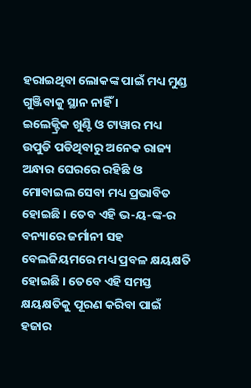ହରାଇଥିବା ଲୋକଙ୍କ ପାଇଁ ମଧ୍ୟ ମୁଣ୍ଡ ଗୁଞ୍ଜିବାକୁ ସ୍ଥାନ ନାହିଁ ।
ଇଲେକ୍ଟ୍ରିକ ଖୁଣ୍ଟି ଓ ଟାୱାର ମଧ୍ୟ ଉପୁଡି ପଡିଥିବାରୁ ଅନେକ ରାଜ୍ୟ ଅନ୍ଧାର ଘେରରେ ରହିଛି ଓ ମୋବାଇଲ ସେବା ମଧ୍ୟ ପ୍ରଭାବିତ ହୋଇଛି । ତେବ ଏହି ଭ-ୟ-ଙ୍କ-ର ବନ୍ୟାରେ ଜର୍ମାନୀ ସହ ବେଲଜିୟମରେ ମଧ୍ୟ ପ୍ରବଳ କ୍ଷୟକ୍ଷତି ହୋଇଛି । ତେବେ ଏହି ସମସ୍ତ କ୍ଷୟକ୍ଷତିକୁ ପୂରଣ କରିବା ପାଇଁ ହଜାର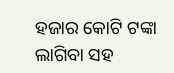ହଜାର କୋଟି ଟଙ୍କା ଲାଗିବା ସହ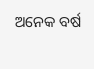ଅନେକ ବର୍ଷ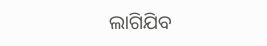ଲାଗିଯିବ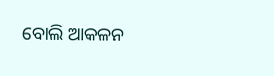ବୋଲି ଆକଳନ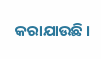କରାଯାଉଛି ।